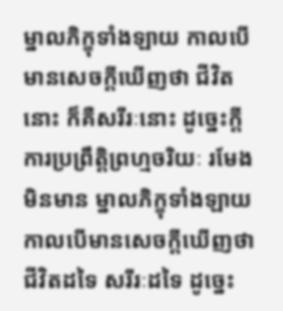ម្នាលភិក្ខុទាំងឡាយ កាលបើមានសេចក្តីឃើញថា ជីវិតនោះ ក៏គឺសរីរៈនោះ ដូច្នេះក្តី ការប្រព្រឹត្តិព្រហ្មចរិយៈ រមែងមិនមាន ម្នាលភិក្ខុទាំងឡាយ កាលបើមានសេចក្តីឃើញថា ជីវិតដទៃ សរីរៈដទៃ ដូច្នេះ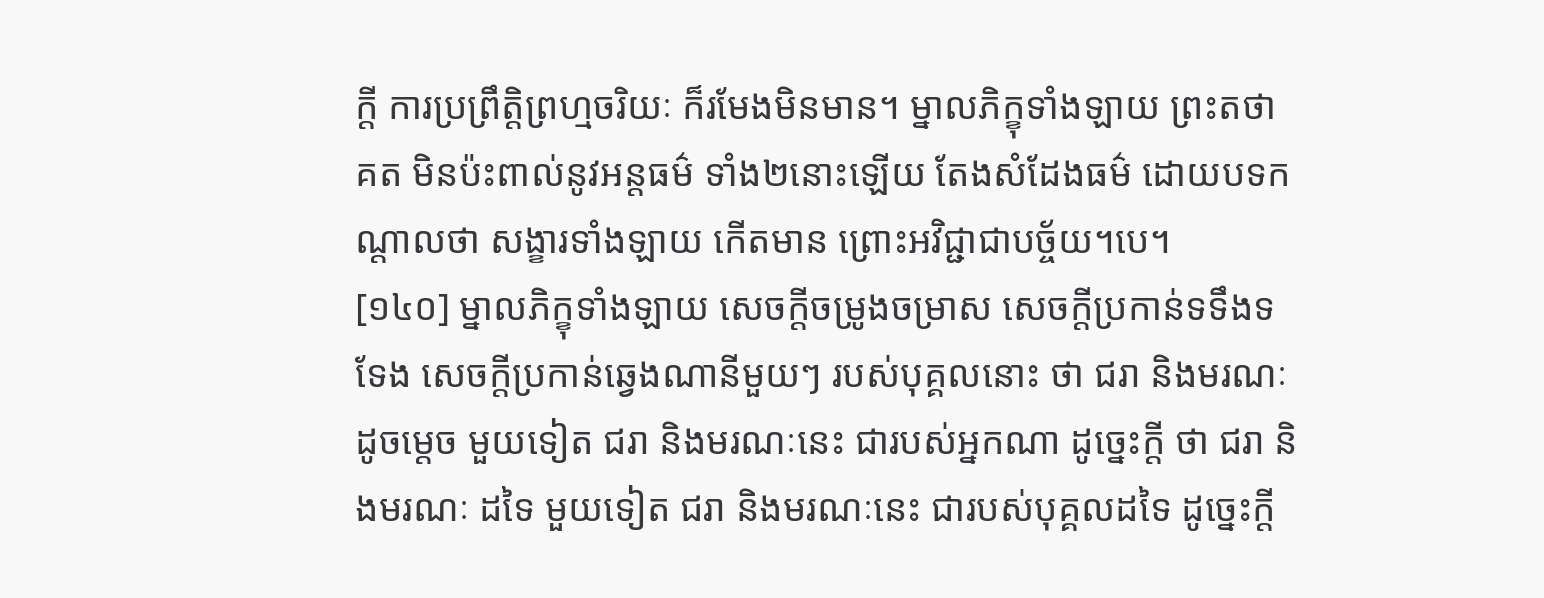ក្តី ការប្រព្រឹត្តិព្រហ្មចរិយៈ ក៏រមែងមិនមាន។ ម្នាលភិក្ខុទាំងឡាយ ព្រះតថាគត មិនប៉ះពាល់នូវអន្តធម៌ ទាំង២នោះឡើយ តែងសំដែងធម៌ ដោយបទកណ្តាលថា សង្ខារទាំងឡាយ កើតមាន ព្រោះអវិជ្ជាជាបច្ច័យ។បេ។
[១៤០] ម្នាលភិក្ខុទាំងឡាយ សេចក្តីចម្រូងចម្រាស សេចក្តីប្រកាន់ទទឹងទទែង សេចក្តីប្រកាន់ឆ្វេងណានីមួយៗ របស់បុគ្គលនោះ ថា ជរា និងមរណៈ ដូចម្តេច មួយទៀត ជរា និងមរណៈនេះ ជារបស់អ្នកណា ដូច្នេះក្តី ថា ជរា និងមរណៈ ដទៃ មួយទៀត ជរា និងមរណៈនេះ ជារបស់បុគ្គលដទៃ ដូច្នេះក្តី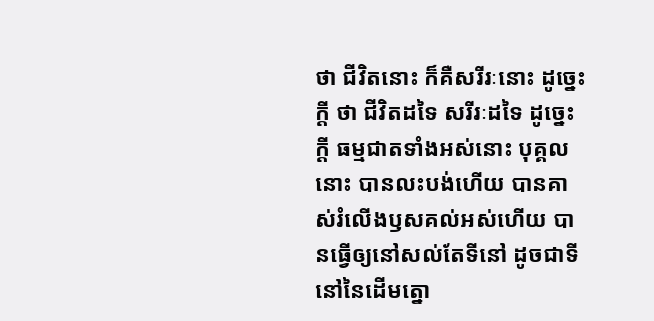ថា ជីវិតនោះ ក៏គឺសរីរៈនោះ ដូច្នេះក្តី ថា ជីវិតដទៃ សរីរៈដទៃ ដូច្នេះក្តី ធម្មជាតទាំងអស់នោះ បុគ្គលនោះ បានលះបង់ហើយ បានគាស់រំលើងឫសគល់អស់ហើយ បានធ្វើឲ្យនៅសល់តែទីនៅ ដូចជាទីនៅនៃដើមត្នោ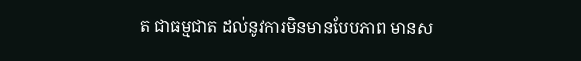ត ជាធម្មជាត ដល់នូវការមិនមានបែបភាព មានស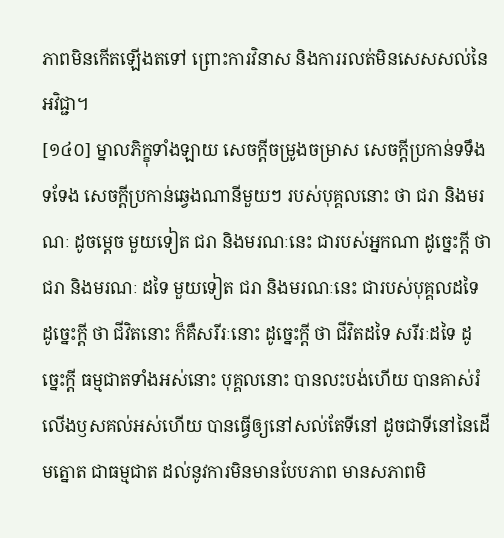ភាពមិនកើតឡើងតទៅ ព្រោះការវិនាស និងការរលត់មិនសេសសល់នៃអវិជ្ជា។
[១៤០] ម្នាលភិក្ខុទាំងឡាយ សេចក្តីចម្រូងចម្រាស សេចក្តីប្រកាន់ទទឹងទទែង សេចក្តីប្រកាន់ឆ្វេងណានីមួយៗ របស់បុគ្គលនោះ ថា ជរា និងមរណៈ ដូចម្តេច មួយទៀត ជរា និងមរណៈនេះ ជារបស់អ្នកណា ដូច្នេះក្តី ថា ជរា និងមរណៈ ដទៃ មួយទៀត ជរា និងមរណៈនេះ ជារបស់បុគ្គលដទៃ ដូច្នេះក្តី ថា ជីវិតនោះ ក៏គឺសរីរៈនោះ ដូច្នេះក្តី ថា ជីវិតដទៃ សរីរៈដទៃ ដូច្នេះក្តី ធម្មជាតទាំងអស់នោះ បុគ្គលនោះ បានលះបង់ហើយ បានគាស់រំលើងឫសគល់អស់ហើយ បានធ្វើឲ្យនៅសល់តែទីនៅ ដូចជាទីនៅនៃដើមត្នោត ជាធម្មជាត ដល់នូវការមិនមានបែបភាព មានសភាពមិ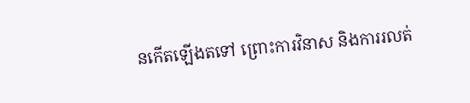នកើតឡើងតទៅ ព្រោះការវិនាស និងការរលត់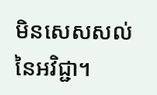មិនសេសសល់នៃអវិជ្ជា។